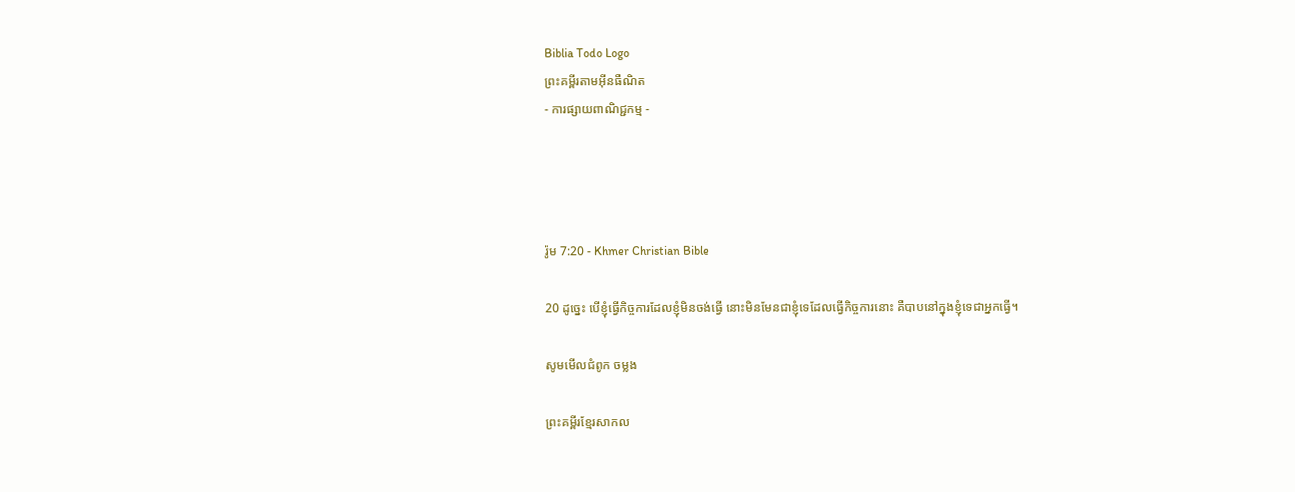Biblia Todo Logo
ព្រះគម្ពីរតាមអ៊ីនធឺណិត
- ការផ្សាយពាណិជ្ជកម្ម -




រ៉ូម 7:20 - Khmer Christian Bible

20 ដូច្នេះ បើខ្ញុំធ្វើកិច្ចការដែលខ្ញុំមិនចង់ធ្វើ នោះមិនមែនជាខ្ញុំទេដែលធ្វើកិច្ចការនោះ គឺបាបនៅក្នុងខ្ញុំទេជាអ្នកធ្វើ។

សូមមើលជំពូក ចម្លង

ព្រះគម្ពីរខ្មែរសាកល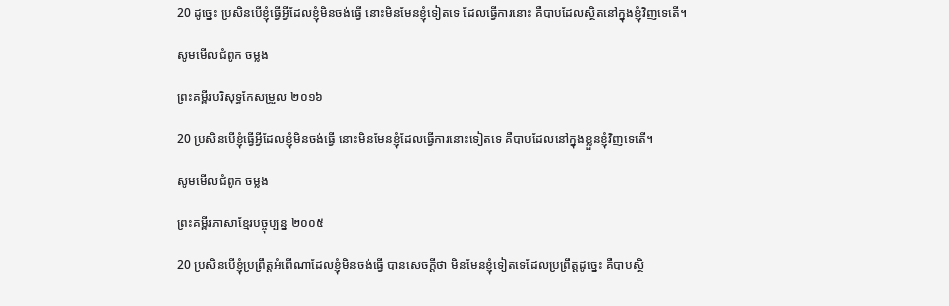20 ដូច្នេះ ប្រសិនបើខ្ញុំធ្វើអ្វីដែលខ្ញុំមិនចង់ធ្វើ នោះមិនមែនខ្ញុំទៀតទេ ដែលធ្វើការនោះ គឺបាបដែលស្ថិតនៅក្នុងខ្ញុំវិញទេតើ។

សូមមើលជំពូក ចម្លង

ព្រះគម្ពីរបរិសុទ្ធកែសម្រួល ២០១៦

20 ប្រសិន‌បើខ្ញុំធ្វើអ្វីដែលខ្ញុំមិនចង់ធ្វើ នោះមិនមែនខ្ញុំដែលធ្វើការនោះទៀតទេ គឺបាបដែលនៅក្នុងខ្លួនខ្ញុំវិញទេតើ។

សូមមើលជំពូក ចម្លង

ព្រះគម្ពីរភាសាខ្មែរបច្ចុប្បន្ន ២០០៥

20 ប្រសិនបើខ្ញុំប្រព្រឹត្តអំពើណាដែលខ្ញុំមិនចង់ធ្វើ បានសេចក្ដីថា មិនមែនខ្ញុំទៀតទេដែលប្រព្រឹត្តដូច្នេះ គឺបាបស្ថិ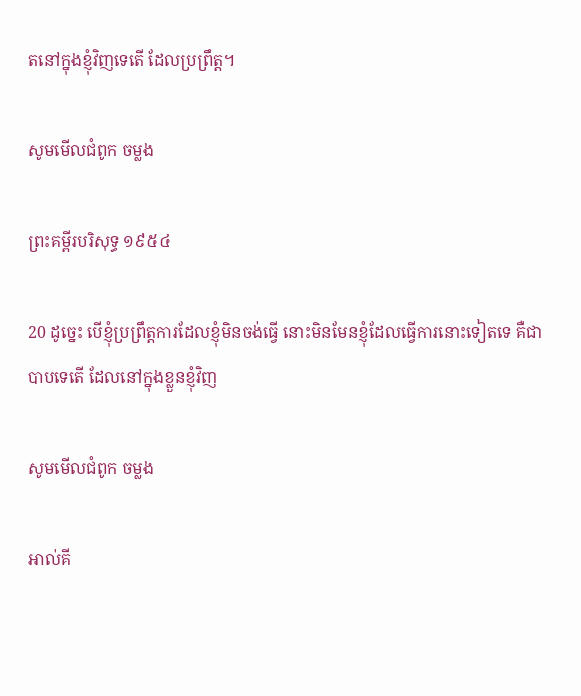តនៅក្នុងខ្ញុំវិញទេតើ ដែលប្រព្រឹត្ត។

សូមមើលជំពូក ចម្លង

ព្រះគម្ពីរបរិសុទ្ធ ១៩៥៤

20 ដូច្នេះ បើខ្ញុំប្រព្រឹត្តការដែលខ្ញុំមិនចង់ធ្វើ នោះមិនមែនខ្ញុំដែលធ្វើការនោះទៀតទេ គឺជាបាបទេតើ ដែលនៅក្នុងខ្លួនខ្ញុំវិញ

សូមមើលជំពូក ចម្លង

អាល់គី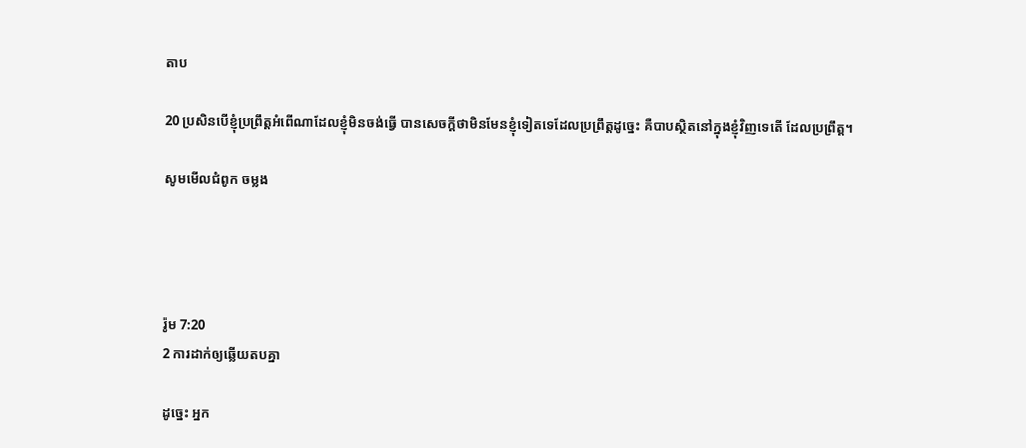តាប

20 ប្រសិនបើខ្ញុំប្រព្រឹត្ដអំពើណាដែលខ្ញុំមិនចង់ធ្វើ បានសេចក្ដីថាមិនមែនខ្ញុំទៀតទេដែលប្រព្រឹត្ដដូច្នេះ គឺបាបស្ថិតនៅក្នុងខ្ញុំវិញទេតើ ដែលប្រព្រឹត្ដ។

សូមមើលជំពូក ចម្លង




រ៉ូម 7:20
2 ការដាក់ឲ្យឆ្លើយតបគ្នា

ដូច្នេះ អ្នក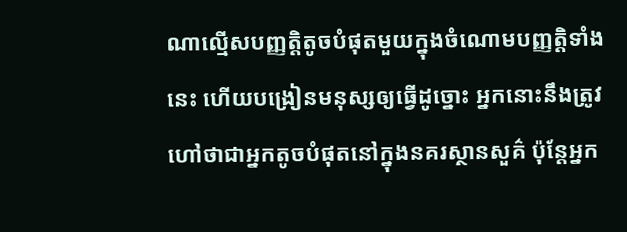ណាល្មើសបញ្ញត្ដិតូចបំផុតមួយក្នុងចំណោមបញ្ញត្ដិទាំងនេះ ហើយបង្រៀនមនុស្សឲ្យធ្វើដូច្នោះ អ្នកនោះនឹងត្រូវហៅថាជាអ្នកតូចបំផុតនៅក្នុងនគរស្ថានសួគ៌ ប៉ុន្ដែអ្នក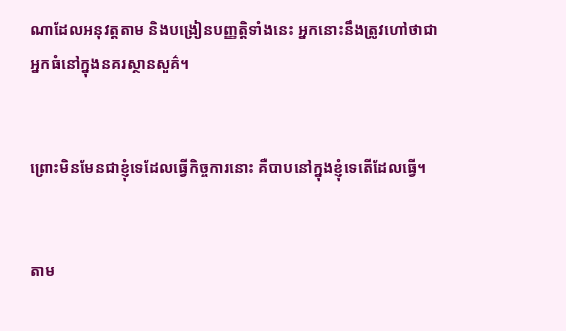ណាដែលអនុវត្ដតាម និងបង្រៀនបញ្ញត្ដិទាំងនេះ អ្នកនោះនឹងត្រូវហៅថាជាអ្នកធំនៅក្នុងនគរស្ថានសួគ៌។


ព្រោះមិនមែនជាខ្ញុំទេដែលធ្វើកិច្ចការនោះ គឺបាបនៅក្នុងខ្ញុំទេតើដែលធ្វើ។


តាម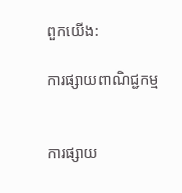ពួកយើង:

ការផ្សាយពាណិជ្ជកម្ម


ការផ្សាយ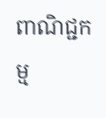ពាណិជ្ជកម្ម